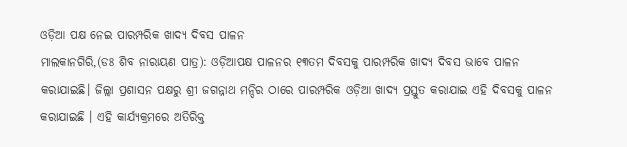ଓଡ଼ିଆ ପକ୍ଷ ନେଇ ପାରମ୍ପରିକ ଖାଦ୍ୟ ଦିବସ ପାଳନ
ମାଲକାନଗିରି,(ଡଃ ଶିବ ନାରାୟଣ ପାତ୍ର): ଓଡ଼ିଆପକ୍ଷ ପାଳନର ୧୩ତମ ଦିବସକୁ ପାରମ୍ପରିକ ଖାଦ୍ୟ ଦିବସ ଭାବେ ପାଳନ କରାଯାଇଛି। ଜିଲ୍ଲା ପ୍ରଶାସନ ପକ୍ଷରୁ ଶ୍ରୀ ଜଗନ୍ନାଥ ମନ୍ଦିର ଠାରେ ପାରମ୍ପରିକ ଓଡ଼ିଆ ଖାଦ୍ୟ ପ୍ରସ୍ତୁତ କରାଯାଇ ଏହି ଦିବସକୁ ପାଳନ କରାଯାଇଛି । ଏହି କାର୍ଯ୍ୟକ୍ରମରେ ଅତିରିକ୍ତ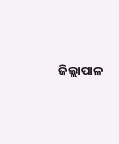ଜିଲ୍ଲାପାଳ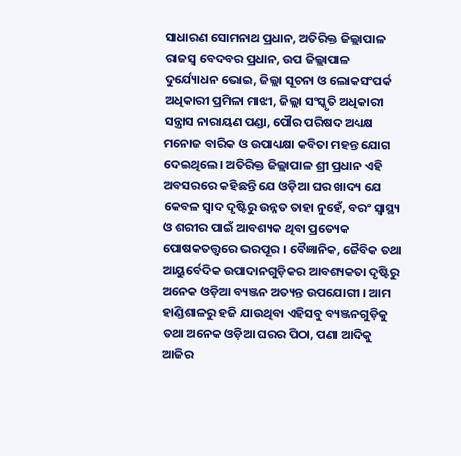ସାଧାରଣ ସୋମନାଥ ପ୍ରଧାନ, ଅତିରିକ୍ତ ଜିଲ୍ଲାପାଳ ରାଜସ୍ୱ ବେଦବର ପ୍ରଧାନ, ଉପ ଜିଲ୍ଲାପାଳ ଦୁର୍ଯ୍ୟୋଧନ ଭୋଇ, ଜିଲ୍ଲା ସୂଚନା ଓ ଲୋକସଂପର୍କ ଅଧିକାରୀ ପ୍ରମିଳା ମାଝୀ, ଜିଲ୍ଲା ସଂସ୍କୃତି ଅଧିକାରୀ ସନ୍ତ୍ରାସ ନାରାୟଣ ପଣ୍ଡା, ପୌର ପରିଷଦ ଅଧ୍ୟକ୍ଷ ମନୋଜ ବାରିକ ଓ ଉପାଧ୍ୟକ୍ଷା କବିତା ମହନ୍ତ ଯୋଗ ଦେଇଥିଲେ। ଅତିରିକ୍ତ ଜିଲ୍ଲାପାଳ ଶ୍ରୀ ପ୍ରଧାନ ଏହି ଅବସରରେ କହିଛନ୍ତି ଯେ ଓଡ଼ିଆ ଘର ଖାଦ୍ୟ ଯେ କେବଳ ସ୍ୱାଦ ଦୃଷ୍ଟିରୁ ଉନ୍ନତ ତାହା ନୁହେଁ, ବରଂ ସ୍ୱାସ୍ଥ୍ୟ ଓ ଶରୀର ପାଇଁ ଆବଶ୍ୟକ ଥିବା ପ୍ରତ୍ୟେକ ପୋଷକତତ୍ତ୍ୱରେ ଭରପୂର । ବୈଜ୍ଞାନିକ, ଜୈବିକ ତଥା ଆୟୁର୍ବେଦିକ ଉପାଦାନଗୁଡ଼ିକର ଆବଶ୍ୟକତା ଦୃଷ୍ଟିରୁ ଅନେକ ଓଡ଼ିଆ ବ୍ୟଞ୍ଜନ ଅତ୍ୟନ୍ତ ଉପଯୋଗୀ । ଆମ ହାଣ୍ଡିଶାଳରୁ ହଜି ଯାଉଥିବା ଏହିସବୁ ବ୍ୟଞ୍ଜନଗୁଡ଼ିକୁ ତଥା ଅନେକ ଓଡ଼ିଆ ଘରର ପିଠା, ପଣା ଆଦିକୁ ଆଜିର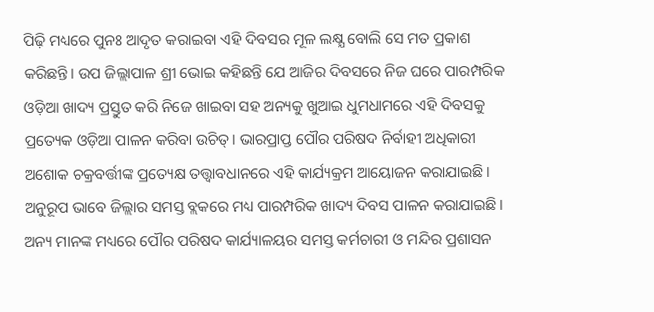ପିଢ଼ି ମଧ୍ୟରେ ପୁନଃ ଆଦୃତ କରାଇବା ଏହି ଦିବସର ମୂଳ ଲକ୍ଷ୍ଯ ବୋଲି ସେ ମତ ପ୍ରକାଶ କରିଛନ୍ତି। ଉପ ଜିଲ୍ଲାପାଳ ଶ୍ରୀ ଭୋଇ କହିଛନ୍ତି ଯେ ଆଜିର ଦିବସରେ ନିଜ ଘରେ ପାରମ୍ପରିକ ଓଡ଼ିଆ ଖାଦ୍ୟ ପ୍ରସ୍ତୁତ କରି ନିଜେ ଖାଇବା ସହ ଅନ୍ୟକୁ ଖୁଆଇ ଧୁମଧାମରେ ଏହି ଦିବସକୁ ପ୍ରତ୍ୟେକ ଓଡ଼ିଆ ପାଳନ କରିବା ଉଚିତ୍। ଭାରପ୍ରାପ୍ତ ପୌର ପରିଷଦ ନିର୍ବାହୀ ଅଧିକାରୀ ଅଶୋକ ଚକ୍ରବର୍ତ୍ତୀଙ୍କ ପ୍ରତ୍ୟେକ୍ଷ ତତ୍ତ୍ଵାବଧାନରେ ଏହି କାର୍ଯ୍ୟକ୍ରମ ଆୟୋଜନ କରାଯାଇଛି। ଅନୁରୂପ ଭାବେ ଜିଲ୍ଲାର ସମସ୍ତ ବ୍ଲକରେ ମଧ୍ୟ ପାରମ୍ପରିକ ଖାଦ୍ୟ ଦିବସ ପାଳନ କରାଯାଇଛି। ଅନ୍ୟ ମାନଙ୍କ ମଧ୍ୟରେ ପୌର ପରିଷଦ କାର୍ଯ୍ୟାଳୟର ସମସ୍ତ କର୍ମଚାରୀ ଓ ମନ୍ଦିର ପ୍ରଶାସନ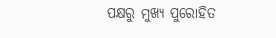ପକ୍ଷରୁ ମୁଖ୍ୟ ପୁରୋହିତ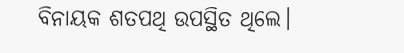ବିନାୟକ ଶତପଥି ଉପସ୍ଥିତ ଥିଲେ।